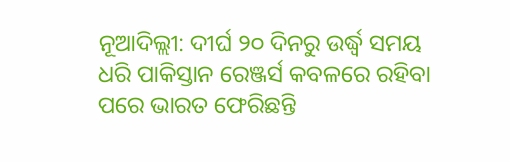ନୂଆଦିଲ୍ଲୀ: ଦୀର୍ଘ ୨୦ ଦିନରୁ ଉର୍ଦ୍ଧ୍ୱ ସମୟ ଧରି ପାକିସ୍ତାନ ରେଞ୍ଜର୍ସ କବଳରେ ରହିବା ପରେ ଭାରତ ଫେରିଛନ୍ତି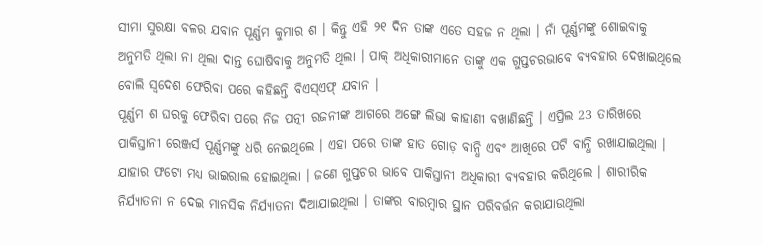ସୀମା ସୁରକ୍ଷା ବଳର ଯବାନ ପୂର୍ଣ୍ଣମ କୁମାର ଶ । କିନ୍ତୁ ଏହି ୨୧ ଦିନ ତାଙ୍କ ଏତେ ସହଜ ନ ଥିଲା । ନାଁ ପୂର୍ଣ୍ଣମଙ୍କୁ ଶୋଇବାକୁ ଅନୁମତି ଥିଲା ନା ଥିଲା ଦାନ୍ତ ଘୋଷିବାକୁ ଅନୁମତି ଥିଲା । ପାକ୍ ଅଧିକାରୀମାନେ ତାଙ୍କୁ ଏକ ଗୁପ୍ତଚରଭାବେ ବ୍ୟବହାର ଦେଖାଇଥିଲେ ବୋଲି ସ୍ୱଦେଶ ଫେରିବା ପରେ କହିଛନ୍ତି ବିଏସ୍ଏଫ୍ ଯବାନ ।
ପୂର୍ଣ୍ଣମ ଶ ଘରକୁ ଫେରିବା ପରେ ନିଜ ପତ୍ନୀ ରଜନୀଙ୍କ ଆଗରେ ଅଙ୍ଗେ ଲିଭା କାହାଣୀ ବଖାଣିଛନ୍ତି । ଏପ୍ରିଲ 23 ତାରିଖରେ ପାକିସ୍ତାନୀ ରେଞ୍ଜର୍ସ ପୂର୍ଣ୍ଣମଙ୍କୁ ଧରି ନେଇଥିଲେ । ଏହା ପରେ ତାଙ୍କ ହାତ ଗୋଡ଼ ବାନ୍ଧି ଏବଂ ଆଖିରେ ପଟି ବାନ୍ଧି ରଖାଯାଇଥିଲା । ଯାହାର ଫଟୋ ମଧ୍ୟ ଭାଇରାଲ ହୋଇଥିଲା । ଜଣେ ଗୁପ୍ତଚର ଭାବେ ପାକିସ୍ତାନୀ ଅଧିକାରୀ ବ୍ୟବହାର କରିଥିଲେ । ଶାରୀରିକ ନିର୍ଯ୍ୟାତନା ନ ଦେଇ ମାନସିକ ନିର୍ଯ୍ୟାତନା ଦିଆଯାଇଥିଲା । ତାଙ୍କର ବାରମ୍ବାର ସ୍ଥାନ ପରିବର୍ତ୍ତନ କରାଯାଉଥିଲା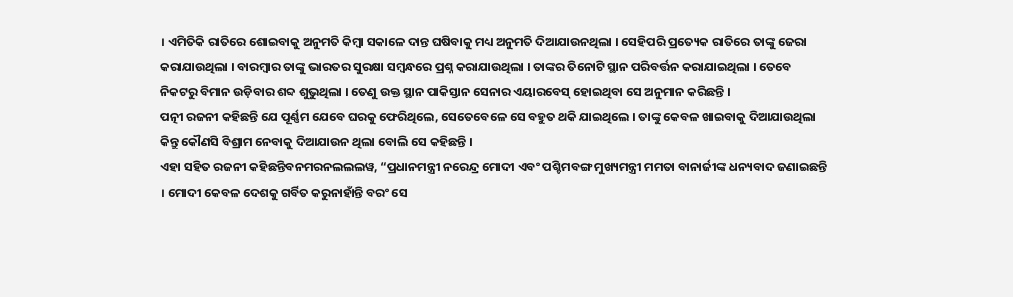। ଏମିତିକି ରାତିରେ ଶୋଇବାକୁ ଅନୁମତି କିମ୍ବା ସକାଳେ ଦାନ୍ତ ଘଷିବାକୁ ମଧ୍ୟ ଅନୁମତି ଦିଆଯାଉନଥିଲା । ସେହିପରି ପ୍ରତ୍ୟେକ ରାତିରେ ତାଙ୍କୁ ଜେରା କରାଯାଉଥିଲା । ବାରମ୍ବାର ତାଙ୍କୁ ଭାରତର ସୁରକ୍ଷା ସମ୍ବନ୍ଧରେ ପ୍ରଶ୍ନ କରାଯାଉଥିଲା । ତାଙ୍କର ତିନୋଟି ସ୍ଥାନ ପରିବର୍ତ୍ତନ କରାଯାଇଥିଲା । ତେବେ ନିକଟରୁ ବିମାନ ଉଡ଼ିବାର ଶବ୍ଦ ଶୁଭୁଥିଲା । ତେଣୁ ଉକ୍ତ ସ୍ଥାନ ପାକିସ୍ତାନ ସେନାର ଏୟାରବେସ୍ ହୋଇଥିବା ସେ ଅନୁମାନ କରିଛନ୍ତି ।
ପତ୍ନୀ ରଜନୀ କହିଛନ୍ତି ଯେ ପୂର୍ଣ୍ଣମ ଯେବେ ଘରକୁ ଫେରିଥିଲେ, ସେତେବେଳେ ସେ ବହୁତ ଥକି ଯାଇଥିଲେ । ତାଙ୍କୁ କେବଳ ଖାଇବାକୁ ଦିଆଯାଉଥିଲା କିନ୍ତୁ କୌଣସି ବିଶ୍ରାମ ନେବାକୁ ଦିଆଯାଉନ ଥିଲା ବୋଲି ସେ କହିଛନ୍ତି ।
ଏହା ସହିତ ରଜନୀ କହିଛନ୍ତିବନମରନଲଲଲୱ, “ପ୍ରଧାନମନ୍ତ୍ରୀ ନରେନ୍ଦ୍ର ମୋଦୀ ଏବଂ ପଶ୍ଚିମବଙ୍ଗ ମୁଖ୍ୟମନ୍ତ୍ରୀ ମମତା ବାନାର୍ଜୀଙ୍କ ଧନ୍ୟବାଦ ଜଣାଇଛନ୍ତି । ମୋଦୀ କେବଳ ଦେଶକୁ ଗର୍ବିତ କରୁନାହାଁନ୍ତି ବରଂ ସେ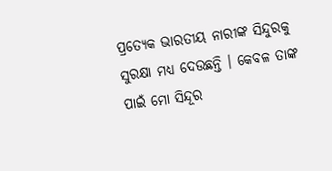ପ୍ରତ୍ୟେକ ଭାରତୀୟ ନାରୀଙ୍କ ସିନ୍ଦୁରକୁ ସୁରକ୍ଷା ମଧ୍ୟ ଦେଉଛନ୍ତି । କେବଳ ତାଙ୍କ ପାଇଁ ମୋ ସିନ୍ଦୂର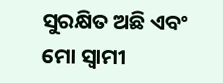ସୁରକ୍ଷିତ ଅଛି ଏବଂ ମୋ ସ୍ୱାମୀ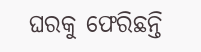ଘରକୁ ଫେରିଛନ୍ତି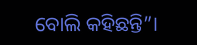ବୋଲି କହିଛନ୍ତି”।